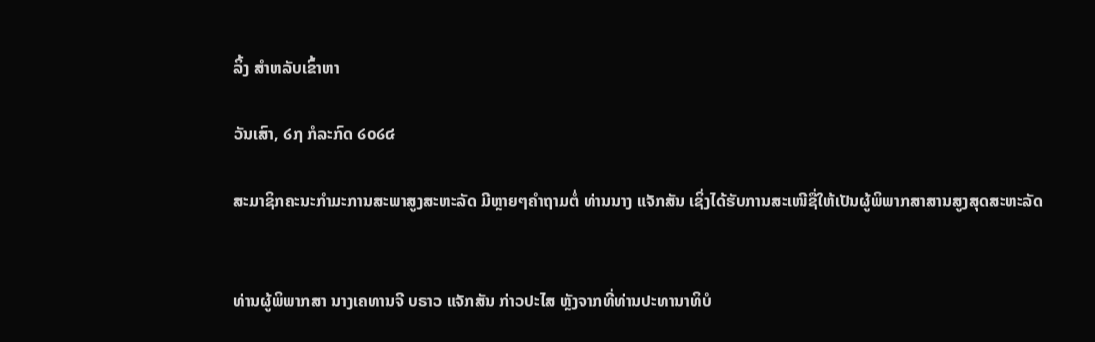ລິ້ງ ສຳຫລັບເຂົ້າຫາ

ວັນເສົາ, ໒໗ ກໍລະກົດ ໒໐໒໔

ສະມາຊິກຄະນະກໍາມະການສະພາສູງສະຫະລັດ ມີຫຼາຍໆຄໍາຖາມຕໍ່ ທ່ານນາງ ແຈັກສັນ ເຊິ່ງໄດ້ຮັບການສະເໜີຊື່ໃຫ້ເປັນຜູ້ພິພາກສາສານສູງສຸດສະຫະລັດ


ທ່ານຜູ້ພິພາກສາ ນາງເຄທານຈີ ບຣາວ ແຈັກສັນ ກ່າວປະໄສ ຫຼັງຈາກທີ່ທ່ານປະທານາທິບໍ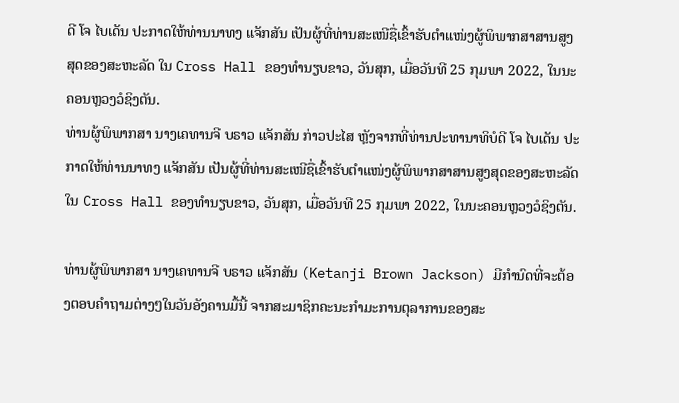ດີ ໂຈ ໄບເດັນ ປະກາດໃຫ້ທ່ານນາທງ ແຈັກສັນ ເປັນຜູ້ທີ່ທ່ານສະເໜີຊື່ເຂົ້າຮັບຕໍາແໜ່ງຜູ້ພິພາກສາສານສູງສຸດຂອງສະຫະລັດ ໃນ Cross Hall ຂອງທໍານຽບຂາວ, ວັນສຸກ, ເມື່ອວັນທີ 25 ກຸມພາ 2022, ໃນນະຄອນຫຼວງວໍຊິງຕັນ.
ທ່ານຜູ້ພິພາກສາ ນາງເຄທານຈີ ບຣາວ ແຈັກສັນ ກ່າວປະໄສ ຫຼັງຈາກທີ່ທ່ານປະທານາທິບໍດີ ໂຈ ໄບເດັນ ປະກາດໃຫ້ທ່ານນາທງ ແຈັກສັນ ເປັນຜູ້ທີ່ທ່ານສະເໜີຊື່ເຂົ້າຮັບຕໍາແໜ່ງຜູ້ພິພາກສາສານສູງສຸດຂອງສະຫະລັດ ໃນ Cross Hall ຂອງທໍານຽບຂາວ, ວັນສຸກ, ເມື່ອວັນທີ 25 ກຸມພາ 2022, ໃນນະຄອນຫຼວງວໍຊິງຕັນ.

ທ່ານຜູ້ພິພາກສາ ນາງເຄທານຈີ ບຣາວ ແຈັກສັນ (Ketanji Brown Jackson) ມີກໍານົດທີ່ຈະຕ້ອງຕອບຄໍາຖາມຕ່າງໆໃນວັນອັງຄານມື້ນີ້ ຈາກສະມາຊິກຄະນະກຳມະການຕຸລາການຂອງສະ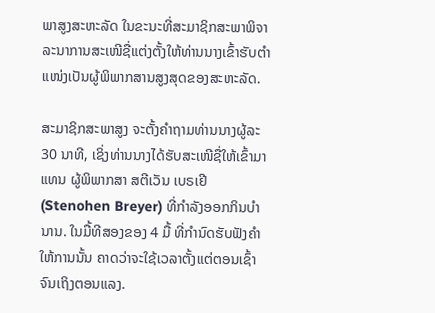ພາສູງສະຫະລັດ ໃນຂະນະທີ່ສະມາຊິກສະພາພິຈາ ລະນາການສະເໜີຊື່ແຕ່ງຕັ້ງໃຫ້ທ່ານນາງເຂົ້າຮັບຕໍາແໜ່ງເປັນຜູ້ພິພາກສານສູງສຸດຂອງສະຫະລັດ.

ສະມາຊິກສະພາສູງ ຈະຕັ້ງຄໍາຖາມທ່ານນາງຜູ້ລະ 30 ນາທີ, ເຊິ່ງທ່ານນາງໄດ້ຮັບສະເໜີຊື່ໃຫ້ເຂົ້າມາແທນ ຜູ້ພິພາກສາ ສຕີເວັນ ເບຣເຢີ (Stenohen Breyer) ທີ່ກໍາລັງອອກກິນບໍານານ. ໃນມື້ທີສອງຂອງ 4 ມື້ ທີ່ກໍານົດຮັບຟັງຄຳໃຫ້ການນັ້ນ ຄາດວ່າຈະໃຊ້ເວລາຕັ້ງແຕ່ຕອນເຊົ້າ ຈົນເຖິງຕອນແລງ.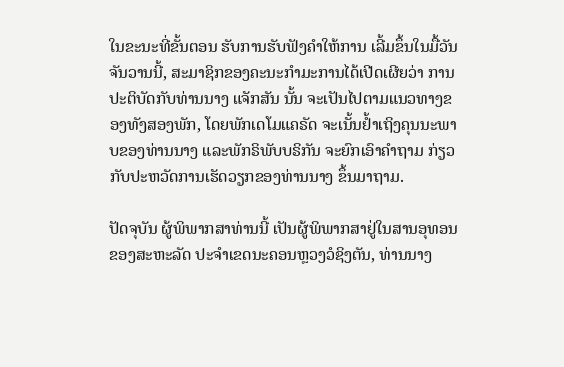ໃນຂະນະທີ່ຂັ້ນຕອນ ຮັບການຮັບຟັງຄຳໃຫ້ການ ເລີ້ມຂຶ້ນໃນມື້ວັນຈັນວານນີ້, ສະມາຊິກຂອງຄະນະກໍາມະການໄດ້ເປີດເຜີຍວ່າ ການປະຕິບັດກັບທ່ານນາງ ແຈັກສັນ ນັ້ນ ຈະເປັນໄປຕາມແນວທາງຂອງທັງສອງພັກ, ໂດຍພັກເດໂມແຄຣັດ ຈະເນັ້ນຢໍ້າເຖິງຄຸນນະພາບຂອງທ່ານນາງ ແລະພັກຣິພັບບຣິກັນ ຈະຍົກເອົາຄໍາຖາມ ກ່ຽວກັບປະຫວັດການເຮັດວຽກຂອງທ່ານນາງ ຂຶ້ນມາຖາມ.

ປັດຈຸບັນ ຜູ້ພິພາກສາທ່ານນີ້ ເປັນຜູ້ພິພາກສາຢູ່ໃນສານອຸທອນຂອງສະຫະລັດ ປະຈໍາເຂດນະຄອນຫຼວງວໍຊິງຕັນ, ທ່ານນາງ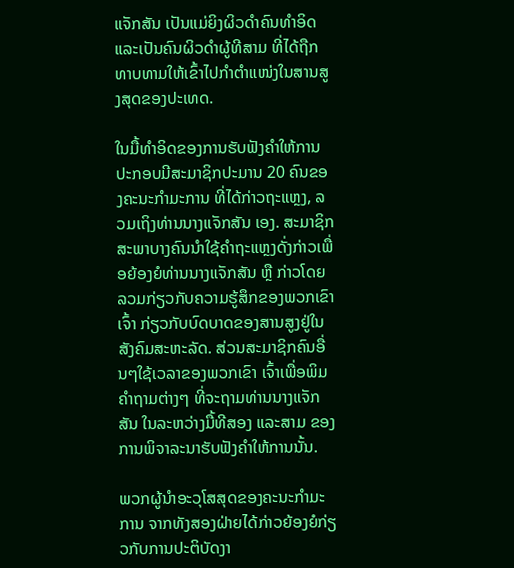ແຈັກສັນ ເປັນແມ່ຍິງຜິວດໍາຄົນທໍາອິດ ແລະເປັນຄົນຜິວດໍາຜູ້ທີສາມ ທີ່ໄດ້ຖືກທາບທາມໃຫ້ເຂົ້າໄປກຳຕໍາແໜ່ງໃນສານສູງສຸດຂອງປະເທດ.

ໃນມື້ທໍາອິດຂອງການຮັບຟັງຄຳໃຫ້ການ ປະກອບມີສະມາຊິກປະມານ 20 ຄົນຂອງຄະນະກໍາມະການ ທີ່ໄດ້ກ່າວຖະແຫຼງ, ລວມເຖິງທ່ານນາງແຈັກສັນ ເອງ. ສະມາຊິກສະພາບາງຄົນນໍາໃຊ້ຄຳຖະແຫຼງດັ່ງກ່າວເພື່ອຍ້ອງຍໍທ່ານນາງແຈັກສັນ ຫຼື ກ່າວໂດຍລວມກ່ຽວກັບຄວາມຮູ້ສຶກຂອງພວກເຂົາເຈົ້າ ກ່ຽວກັບບົດບາດຂອງສານສູງຢູ່ໃນສັງຄົມສະຫະລັດ. ສ່ວນສະມາຊິກຄົນອື່ນໆໃຊ້ເວລາຂອງພວກເຂົາ ເຈົ້າເພື່ອພິມຄໍາຖາມຕ່າງໆ ທີ່ຈະຖາມທ່ານນາງແຈັກສັນ ໃນລະຫວ່າງມື້ທີສອງ ແລະສາມ ຂອງການພິຈາລະນາຮັບຟັງຄຳໃຫ້ການນັ້ນ.

ພວກຜູ້ນໍາອະວຸໂສສຸດຂອງຄະນະກຳມະການ ຈາກທັງສອງຝ່າຍໄດ້ກ່າວຍ້ອງຍໍກ່ຽວກັບການປະຕິບັດງາ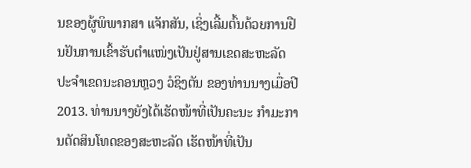ນຂອງຜູ້ພິພາກສາ ແຈັກສັນ, ເຊິ່ງເລີ້ມຕົ້ນດ້ວຍການຢືນຢັນການເຂົ້າຮັບຕໍາແໜ່ງເປັນຢູ່ສານເຂດສະຫະລັດປະຈໍາເຂດນະຄອນຫຼວງ ວໍຊິງຕັນ ຂອງທ່ານນາງເມື່ອປີ 2013. ທ່ານນາງຍັງໄດ້ເຮັດໜ້າທີ່ເປັນຄະນະ ກຳມະການຕັດສິນໂທດຂອງສະຫະລັດ ເຮັດໜ້າທີ່ເປັນ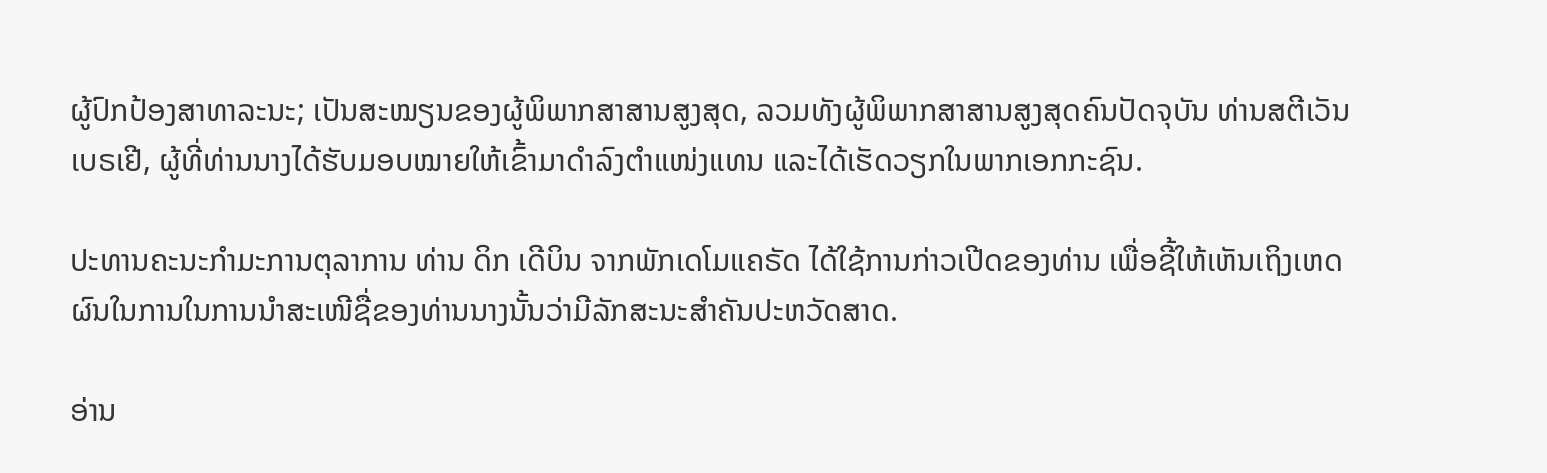ຜູ້ປົກປ້ອງສາທາລະນະ; ເປັນສະໝຽນຂອງຜູ້ພິພາກສາສານສູງສຸດ, ລວມທັງຜູ້ພິພາກສາສານສູງສຸດຄົນປັດຈຸບັນ ທ່ານສຕີເວັນ ເບຣເຢີ, ຜູ້ທີ່ທ່ານນາງໄດ້ຮັບມອບໝາຍໃຫ້ເຂົ້າມາດໍາລົງຕໍາແໜ່ງແທນ ແລະໄດ້ເຮັດວຽກໃນພາກເອກກະຊົນ.

ປະທານຄະນະກໍາມະການຕຸລາການ ທ່ານ ດິກ ເດີບິນ ຈາກພັກເດໂມແຄຣັດ ໄດ້ໃຊ້ການກ່າວເປີດຂອງທ່ານ ເພື່ອຊີ້ໃຫ້ເຫັນເຖິງເຫດຜົນໃນການໃນການນໍາສະເໜີຊື່ຂອງທ່ານນາງນັ້ນວ່າມີລັກສະນະສຳຄັນປະຫວັດສາດ.

ອ່ານ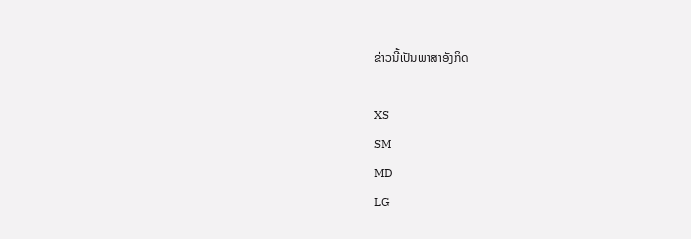ຂ່າວນີ້ເປັນພາສາອັງກິດ

XS
SM
MD
LG